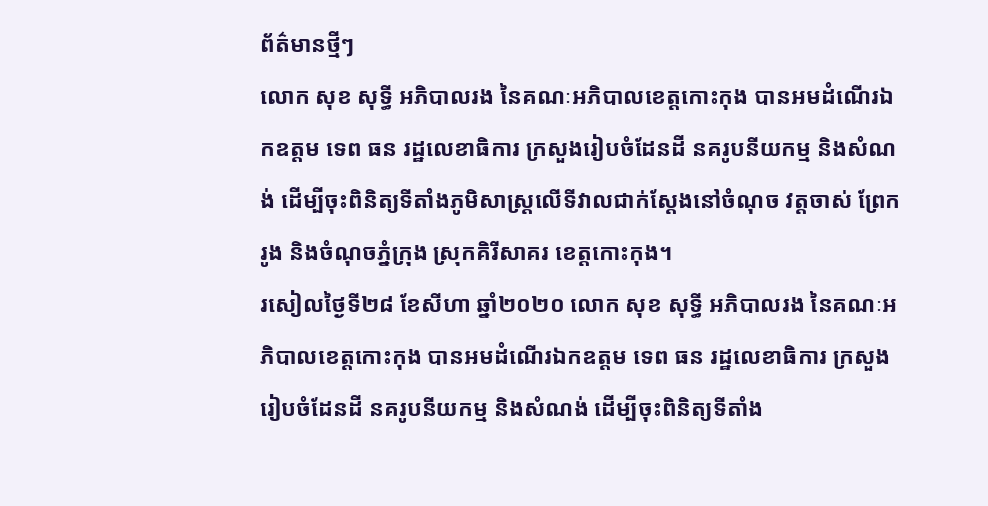ព័ត៌មានថ្មីៗ
លោក សុខ សុទ្ធី អភិបាលរង នៃគណៈអភិបាលខេត្តកោះកុង បានអមដំណើរឯកឧត្តម ទេព ធន រដ្ឋលេខាធិការ ក្រសួងរៀបចំដែនដី នគរូបនីយកម្ម និងសំណង់ ដើម្បីចុះពិនិត្យទីតាំងភូមិសាស្ត្រលើទីវាលជាក់ស្តែងនៅចំណុច វត្តចាស់ ព្រែករូង និងចំណុចភ្នំក្រុង ស្រុកគិរីសាគរ ខេត្តកោះកុង។
រសៀលថ្ងៃទី២៨ ខែសីហា ឆ្នាំ២០២០ លោក សុខ សុទ្ធី អភិបាលរង នៃគណៈអភិបាលខេត្តកោះកុង បានអមដំណើរឯកឧត្តម ទេព ធន រដ្ឋលេខាធិការ ក្រសួងរៀបចំដែនដី នគរូបនីយកម្ម និងសំណង់ ដើម្បីចុះពិនិត្យទីតាំង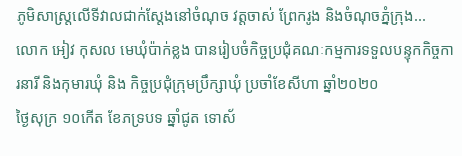ភូមិសាស្ត្រលើទីវាលជាក់ស្តែងនៅចំណុច វត្តចាស់ ព្រែករូង និងចំណុចភ្នំក្រុង...
លោក អៀវ កុសល មេឃុំប៉ាក់ខ្លង បានរៀបចំកិច្ចប្រជុំគណៈកម្មការទទួលបន្ទុកកិច្ចការនារី និងកុមារឃុំ និង កិច្ចប្រជុំក្រុមប្រឹក្សាឃុំ ប្រចាំខែសីហា ឆ្នាំ២០២០
ថ្ងៃសុក្រ ១០កើត ខែភទ្របទ ឆ្នាំជូត ទោស័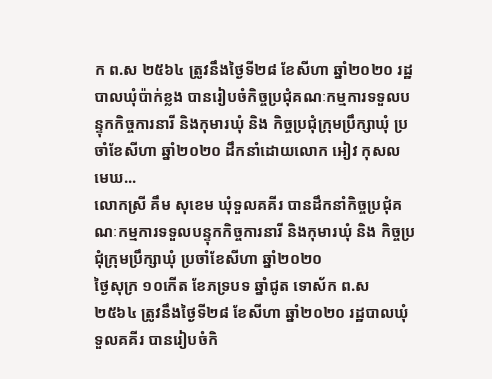ក ព.ស ២៥៦៤ ត្រូវនឹងថ្ងៃទី២៨ ខែសីហា ឆ្នាំ២០២០ រដ្ឋបាលឃុំប៉ាក់ខ្លង បានរៀបចំកិច្ចប្រជុំគណៈកម្មការទទួលបន្ទុកកិច្ចការនារី និងកុមារឃុំ និង កិច្ចប្រជុំក្រុមប្រឹក្សាឃុំ ប្រចាំខែសីហា ឆ្នាំ២០២០ ដឹកនាំដោយលោក អៀវ កុសល មេឃ...
លោកស្រី គឹម សុខេម ឃុំទួលគគីរ បានដឹកនាំកិច្ចប្រជុំគណៈកម្មការទទួលបន្ទុកកិច្ចការនារី និងកុមារឃុំ និង កិច្ចប្រជុំក្រុមប្រឹក្សាឃុំ ប្រចាំខែសីហា ឆ្នាំ២០២០
ថ្ងៃសុក្រ ១០កើត ខែភទ្របទ ឆ្នាំជូត ទោស័ក ព.ស ២៥៦៤ ត្រូវនឹងថ្ងៃទី២៨ ខែសីហា ឆ្នាំ២០២០ រដ្ឋបាលឃុំទួលគគីរ បានរៀបចំកិ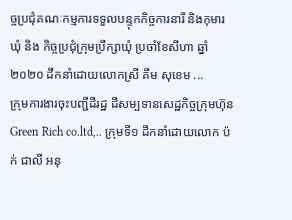ច្ចប្រជុំគណៈកម្មការទទួលបន្ទុកកិច្ចការនារី និងកុមារឃុំ និង កិច្ចប្រជុំក្រុមប្រឹក្សាឃុំ ប្រចាំខែសីហា ឆ្នាំ២០២០ ដឹកនាំដោយលោកស្រី គឹម សុខេម ...
ក្រុមការងារចុះបញ្ជីដីរដ្ឋ ដីសម្បទានសេដ្ឋកិច្ចក្រុមហ៊ុនGreen Rich co.ltd,.. ក្រុមទី១ ដឹកនាំដោយលោក ប៉ក់ ជាលី អនុ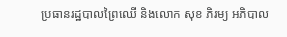ប្រធានរដ្ឋបាលព្រៃឈើ និងលោក សុខ ភិរម្យ អភិបាល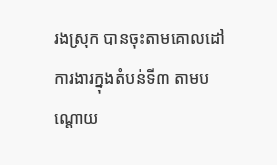រងស្រុក បានចុះតាមគោលដៅការងារក្នុងតំបន់ទី៣ តាមបណ្តោយ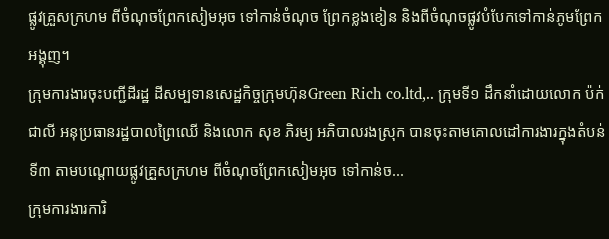ផ្លូវគ្រួសក្រហម ពីចំណុចព្រែកសៀមអុច ទៅកាន់ចំណុច ព្រែកខ្លងខៀន និងពីចំណុចផ្លូវបំបែកទៅកាន់ភូមព្រែកអង្គុញ។
ក្រុមការងារចុះបញ្ជីដីរដ្ឋ ដីសម្បទានសេដ្ឋកិច្ចក្រុមហ៊ុនGreen Rich co.ltd,.. ក្រុមទី១ ដឹកនាំដោយលោក ប៉ក់ ជាលី អនុប្រធានរដ្ឋបាលព្រៃឈើ និងលោក សុខ ភិរម្យ អភិបាលរងស្រុក បានចុះតាមគោលដៅការងារក្នុងតំបន់ទី៣ តាមបណ្តោយផ្លូវគ្រួសក្រហម ពីចំណុចព្រែកសៀមអុច ទៅកាន់ច...
ក្រុមការងារការិ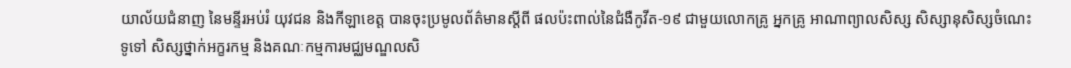យាល័យជំនាញ នៃមន្ទីរអប់រំ យុវជន និងកីឡាខេត្ត បានចុះប្រមូលព័ត៌មានស្តីពី ផលប៉ះពាល់នៃជំងឺកូវីត-១៩ ជាមួយលោកគ្រូ អ្នកគ្រូ អាណាព្យាលសិស្ស សិស្សានុសិស្សចំណេះទូទៅ សិស្សថ្នាក់អក្ខរកម្ម និងគណៈកម្មការមជ្ឈមណ្ឌលសិ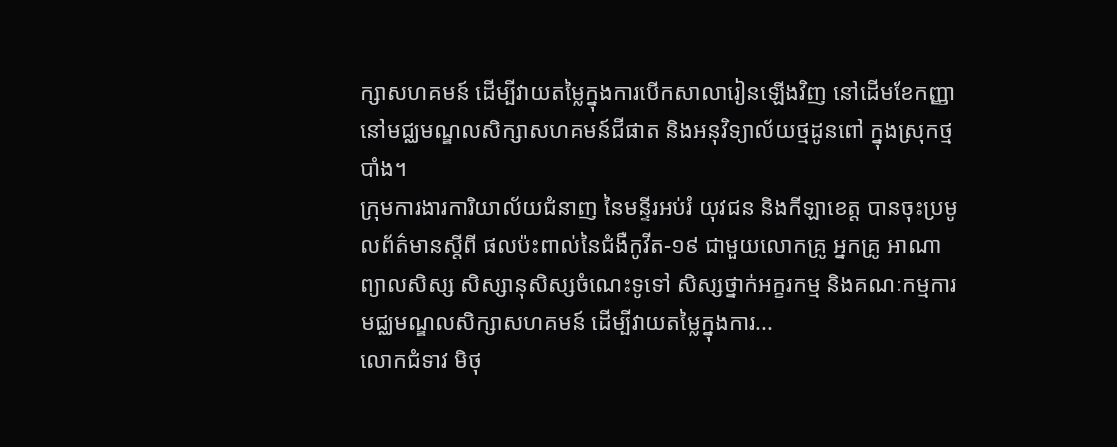ក្សាសហគមន៍ ដើម្បីវាយតម្លៃក្នុងការបើកសាលារៀនឡើងវិញ នៅដើមខែកញ្ញា នៅមជ្ឈមណ្ឌលសិក្សាសហគមន៍ជីផាត និងអនុវិទ្យាល័យថ្មដូនពៅ ក្នុងស្រុកថ្មបាំង។
ក្រុមការងារការិយាល័យជំនាញ នៃមន្ទីរអប់រំ យុវជន និងកីឡាខេត្ត បានចុះប្រមូលព័ត៌មានស្តីពី ផលប៉ះពាល់នៃជំងឺកូវីត-១៩ ជាមួយលោកគ្រូ អ្នកគ្រូ អាណាព្យាលសិស្ស សិស្សានុសិស្សចំណេះទូទៅ សិស្សថ្នាក់អក្ខរកម្ម និងគណៈកម្មការមជ្ឈមណ្ឌលសិក្សាសហគមន៍ ដើម្បីវាយតម្លៃក្នុងការ...
លោកជំទាវ មិថុ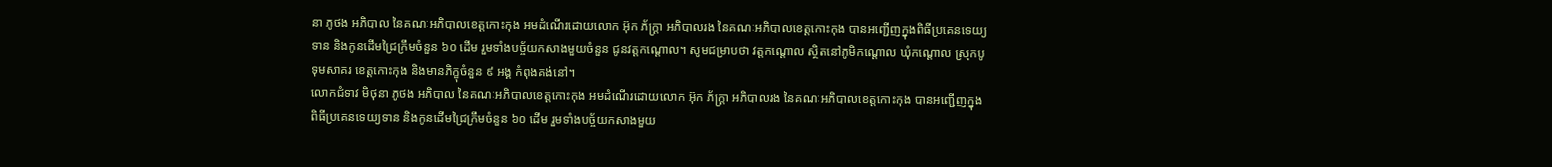នា ភូថង អភិបាល នៃគណៈអភិបាលខេត្តកោះកុង អមដំណើរដោយលោក អ៊ុក ភ័ក្ត្រា អភិបាលរង នៃគណៈអភិបាលខេត្តកោះកុង បានអញ្ជើញក្នុងពិធីប្រគេនទេយ្យទាន និងកូនដើមជ្រៃក្រឹមចំនួន ៦០ ដើម រួមទាំងបច្ច័យកសាងមួយចំនួន ជូនវត្តកណ្តោល។ សូមជម្រាបថា វត្តកណ្តោល ស្ថិតនៅភូមិកណ្តោល ឃុំកណ្តោល ស្រុកបូទុមសាគរ ខេត្តកោះកុង និងមានភិក្ខុចំនួន ៩ អង្គ កំពុងគង់នៅ។
លោកជំទាវ មិថុនា ភូថង អភិបាល នៃគណៈអភិបាលខេត្តកោះកុង អមដំណើរដោយលោក អ៊ុក ភ័ក្ត្រា អភិបាលរង នៃគណៈអភិបាលខេត្តកោះកុង បានអញ្ជើញក្នុងពិធីប្រគេនទេយ្យទាន និងកូនដើមជ្រៃក្រឹមចំនួន ៦០ ដើម រួមទាំងបច្ច័យកសាងមួយ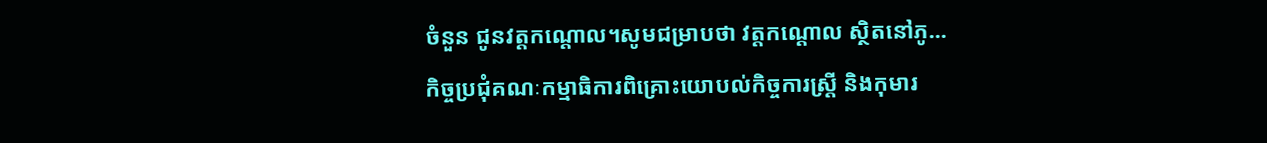ចំនួន ជូនវត្តកណ្តោល។សូមជម្រាបថា វត្តកណ្តោល ស្ថិតនៅភូ...
កិច្ចប្រជុំគណៈកម្មាធិការពិគ្រោះយោបល់កិច្ចការស្រ្តី និងកុមារ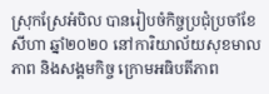ស្រុកស្រែអំបិល បានរៀបចំកិច្ចប្រជុំប្រចាំខែសីហា ឆ្នាំ២០២០ នៅការិយាល័យសុខមាលភាព និងសង្គមកិច្ច ក្រោមអធិបតីភាព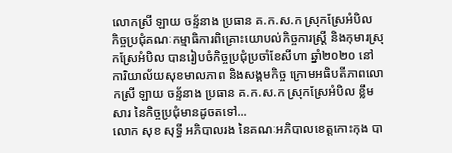លោកស្រី ឡាយ ចន្ទ័នាង ប្រធាន គ.ក.ស.ក ស្រុកស្រែអំបិល
កិច្ចប្រជុំគណៈកម្មាធិការពិគ្រោះយោបល់កិច្ចការស្រ្តី និងកុមារស្រុកស្រែអំបិល បានរៀបចំកិច្ចប្រជុំប្រចាំខែសីហា ឆ្នាំ២០២០ នៅការិយាល័យសុខមាលភាព និងសង្គមកិច្ច ក្រោមអធិបតីភាពលោកស្រី ឡាយ ចន្ទ័នាង ប្រធាន គ.ក.ស.ក ស្រុកស្រែអំបិល ខ្លឹមសារ នៃកិច្ចប្រជុំមានដូចតទៅ...
លោក សុខ សុទ្ធី អភិបាលរង នៃគណៈអភិបាលខេត្តកោះកុង បា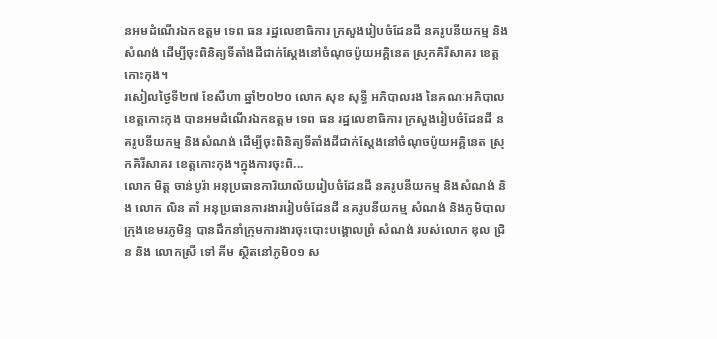នអមដំណើរឯកឧត្តម ទេព ធន រដ្ឋលេខាធិការ ក្រសួងរៀបចំដែនដី នគរូបនីយកម្ម និងសំណង់ ដើម្បីចុះពិនិត្យទីតាំងដីជាក់ស្តែងនៅចំណុចប៉ូយអគ្គិនេត ស្រុកគិរីសាគរ ខេត្តកោះកុង។
រសៀលថ្ងៃទី២៧ ខែសីហា ឆ្នាំ២០២០ លោក សុខ សុទ្ធី អភិបាលរង នៃគណៈអភិបាលខេត្តកោះកុង បានអមដំណើរឯកឧត្តម ទេព ធន រដ្ឋលេខាធិការ ក្រសួងរៀបចំដែនដី នគរូបនីយកម្ម និងសំណង់ ដើម្បីចុះពិនិត្យទីតាំងដីជាក់ស្តែងនៅចំណុចប៉ូយអគ្គិនេត ស្រុកគិរីសាគរ ខេត្តកោះកុង។ក្នុងការចុះពិ...
លោក មិត្ត ចាន់បូរ៉ា អនុប្រធានការិយាល័យរៀបចំដែនដី នគរូបនីយកម្ម និងសំណង់ និង លោក លិន តាំ អនុប្រធានការងាររៀបចំដែនដី នគរូបនីយកម្ម សំណង់ និងភូមិបាលក្រុងខេមរភូមិន្ទ បានដឹកនាំក្រុមការងារចុះបោះបង្គោលព្រំ សំណង់ របស់លោក ឌុល ជ្រិន និង លោកស្រី ទៅ គីម ស្ថិតនៅភូមិ០១ ស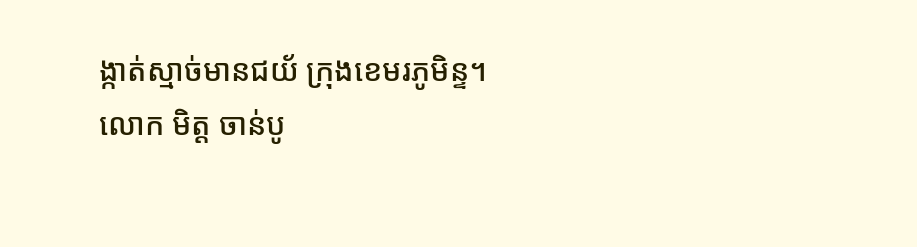ង្កាត់ស្មាច់មានជយ័ ក្រុងខេមរភូមិន្ទ។
លោក មិត្ត ចាន់បូ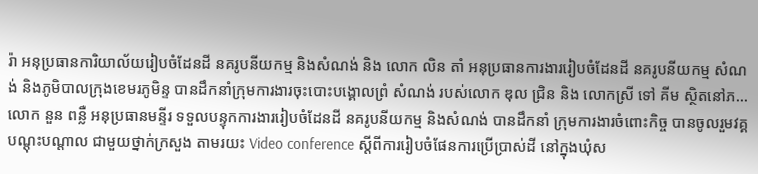រ៉ា អនុប្រធានការិយាល័យរៀបចំដែនដី នគរូបនីយកម្ម និងសំណង់ និង លោក លិន តាំ អនុប្រធានការងាររៀបចំដែនដី នគរូបនីយកម្ម សំណង់ និងភូមិបាលក្រុងខេមរភូមិន្ទ បានដឹកនាំក្រុមការងារចុះបោះបង្គោលព្រំ សំណង់ របស់លោក ឌុល ជ្រិន និង លោកស្រី ទៅ គីម ស្ថិតនៅភ...
លោក នួន ពន្លឺ អនុប្រធានមន្ទីរ ទទួលបន្ទុកការងាររៀបចំដែនដី នគរូបនីយកម្ម និងសំណង់ បានដឹកនាំ ក្រុមការងារចំពោះកិច្ច បានចូលរួមវគ្គបណ្តុះបណ្តាល ជាមួយថ្នាក់ក្រសួង តាមរយះ Video conference ស្តីពីការរៀបចំផែនការប្រើប្រាស់ដី នៅក្នុងឃុំស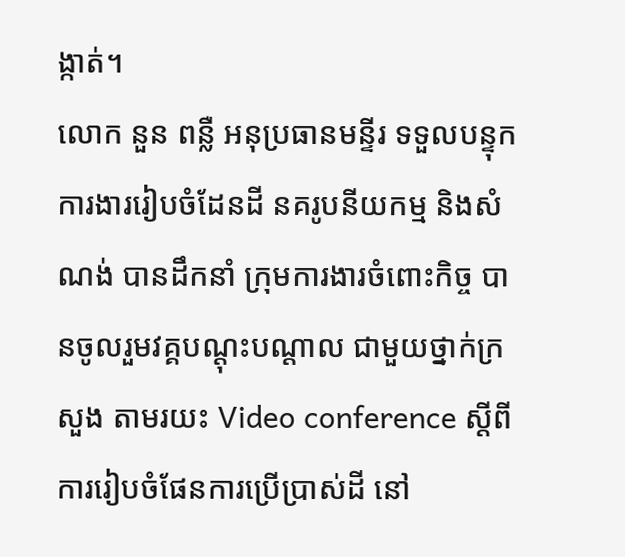ង្កាត់។
លោក នួន ពន្លឺ អនុប្រធានមន្ទីរ ទទួលបន្ទុកការងាររៀបចំដែនដី នគរូបនីយកម្ម និងសំណង់ បានដឹកនាំ ក្រុមការងារចំពោះកិច្ច បានចូលរួមវគ្គបណ្តុះបណ្តាល ជាមួយថ្នាក់ក្រសួង តាមរយះ Video conference ស្តីពីការរៀបចំផែនការប្រើប្រាស់ដី នៅ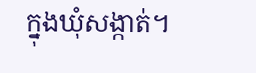ក្នុងឃុំសង្កាត់។